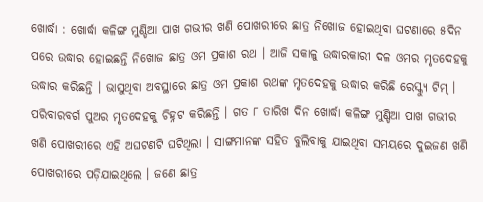ଖୋର୍ଦ୍ଧା : ଖୋର୍ଦ୍ଧା କଳିଙ୍ଗ ମୁଣ୍ଡିଆ ପାଖ ଗଭୀର ଖଣି ପୋଖରୀରେ ଛାତ୍ର ନିଖୋଜ ହୋଇଥିବା ଘଟଣାରେ ୫ଦିନ ପରେ ଉଦ୍ଧାର ହୋଇଛନ୍ତି ନିଖୋଜ ଛାତ୍ର ଓମ ପ୍ରକାଶ ରଥ । ଆଜି ସକାଳୁ ଉଦ୍ଧାରକାରୀ ଦଳ ଓମର ମୃତଦେହକୁ ଉଦ୍ଧାର କରିଛନ୍ତି । ଭାସୁଥିବା ଅବସ୍ଥାରେ ଛାତ୍ର ଓମ ପ୍ରକାଶ ରଥଙ୍କ ମୃତଦେହକୁ ଉଦ୍ଧାର କରିଛି ରେସ୍କ୍ୟୁ ଟିମ୍ । ପରିବାରବର୍ଗ ପୁଅର ମୃତଦେହକୁ ଚିହ୍ନଟ କରିଛନ୍ତି । ଗତ ୮ ତାରିଖ ଦିନ ଖୋର୍ଦ୍ଧା କଳିଙ୍ଗ ମୁଣ୍ଡିଆ ପାଖ ଗଭୀର ଖଣି ପୋଖରୀରେ ଏହି ଅଘଟଣଟି ଘଟିଥିଲା । ସାଙ୍ଗମାନଙ୍କ ସହିତ ବୁଲିବାକୁ ଯାଇଥିବା ସମୟରେ ଦୁଇଜଣ ଖଣି ପୋଖରୀରେ ପଡ଼ିଯାଇଥିଲେ । ଜଣେ ଛାତ୍ର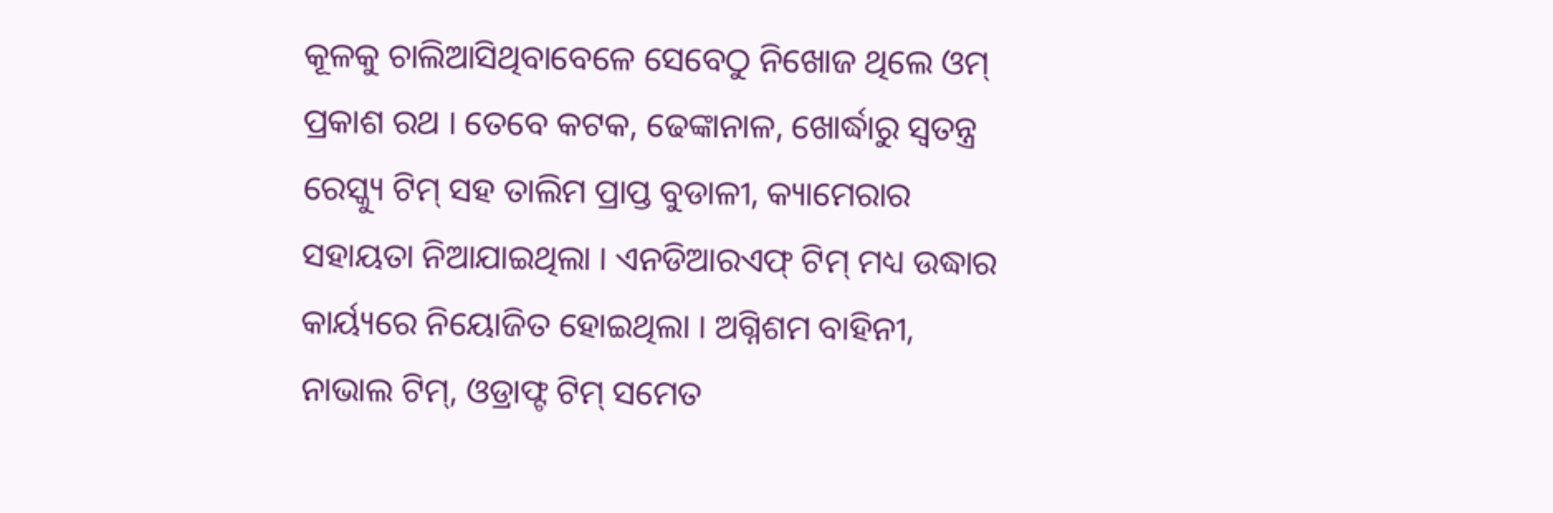କୂଳକୁ ଚାଲିଆସିଥିବାବେଳେ ସେବେଠୁ ନିଖୋଜ ଥିଲେ ଓମ୍ ପ୍ରକାଶ ରଥ । ତେବେ କଟକ, ଢେଙ୍କାନାଳ, ଖୋର୍ଦ୍ଧାରୁ ସ୍ବତନ୍ତ୍ର ରେସ୍କ୍ୟୁ ଟିମ୍ ସହ ତାଲିମ ପ୍ରାପ୍ତ ବୁଡାଳୀ, କ୍ୟାମେରାର ସହାୟତା ନିଆଯାଇଥିଲା । ଏନଡିଆରଏଫ୍ ଟିମ୍ ମଧ୍ୟ ଉଦ୍ଧାର କାର୍ୟ୍ୟରେ ନିୟୋଜିତ ହୋଇଥିଲା । ଅଗ୍ନିଶମ ବାହିନୀ, ନାଭାଲ ଟିମ୍, ଓଡ୍ରାଫ୍ଟ ଟିମ୍ ସମେତ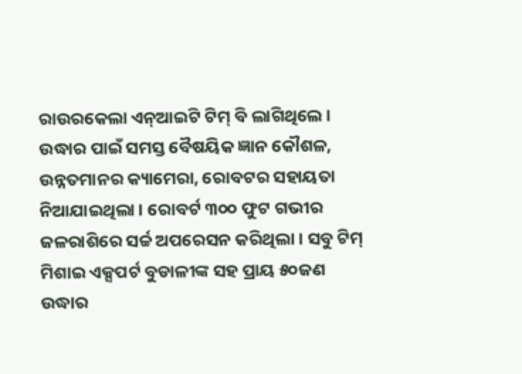ରାଉରକେଲା ଏନ୍ଆଇଟି ଟିମ୍ ବି ଲାଗିଥିଲେ । ଉଦ୍ଧାର ପାଇଁ ସମସ୍ତ ବୈଷୟିକ ଜ୍ଞାନ କୌଶଳ, ଉନ୍ନତମାନର କ୍ୟାମେରା, ରୋବଟର ସହାୟତା ନିଆଯାଇଥିଲା । ରୋବର୍ଟ ୩୦୦ ଫୁଟ ଗଭୀର ଜଳରାଶିରେ ସର୍ଚ୍ଚ ଅପରେସନ କରିଥିଲା । ସବୁ ଟିମ୍ ମିଶାଇ ଏକ୍ସପର୍ଟ ବୁଡାଳୀଙ୍କ ସହ ପ୍ରାୟ ୫୦ଜଣ ଉଦ୍ଧାର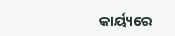କାର୍ୟ୍ୟରେ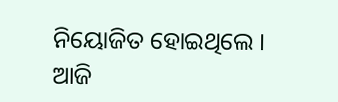ନିୟୋଜିତ ହୋଇଥିଲେ । ଆଜି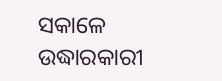ସକାଳେ ଉଦ୍ଧାରକାରୀ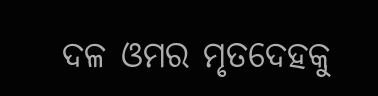ଦଳ ଓମର ମୃତଦେହକୁ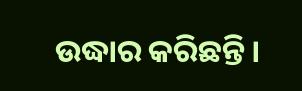ଉଦ୍ଧାର କରିଛନ୍ତି ।